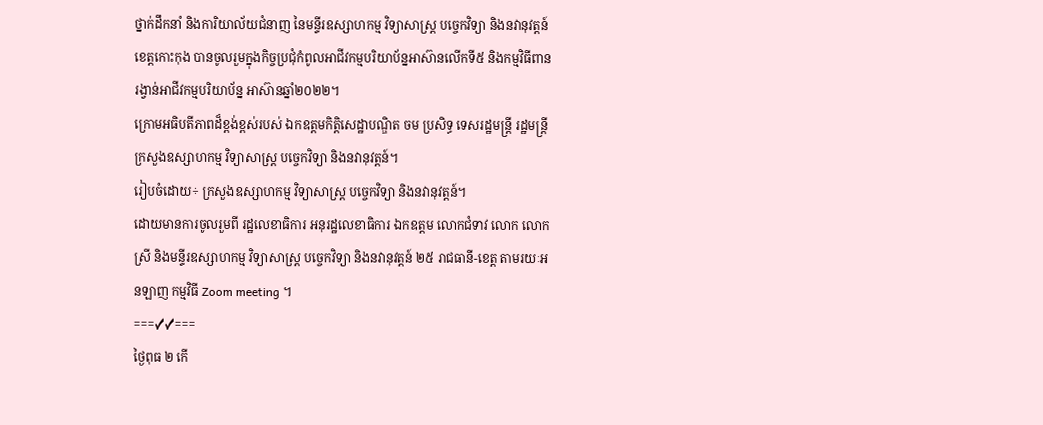ថ្នាក់ដឹកនាំ និងការិយាល័យជំនាញ នៃមន្ទីរឧស្សាហកម្ម វិទ្យាសាស្ត្រ បច្ចេកវិទ្យា និងនវានុវត្តន៍ខេត្តកោះកុង បានចូលរួមក្នុងកិច្ចប្រជុំកំពូលអាជីវកម្មបរិយាប័ន្នអាស៊ានលើកទី៥ និងកម្មវិធីពានរង្វាន់អាជីវកម្មបរិយាប័ន្ន អាស៊ានឆ្នាំ២០២២។
ក្រោមអធិបតីភាពដ៏ខ្ពង់ខ្ពស់របស់ ឯកឧត្តមកិត្តិសេដ្ឋាបណ្ឌិត ចម ប្រសិទ្ធ ទេសរដ្ឋមន្រ្តី រដ្ឋមន្រ្តីក្រសួងឧស្សាហកម្ម វិទ្យាសាស្ត្រ បច្ចេកវិទ្យា និងនវានុវត្តន៍។
រៀបចំដោយ÷ ក្រសួងឧស្សាហកម្ម វិទ្យាសាស្ត្រ បច្ចេកវិទ្យា និងនវានុវត្តន៍។
ដោយមានការចូលរួមពី រដ្ឋលេខាធិការ អនុរដ្ឋលេខាធិការ ឯកឧត្តម លោកជំទាវ លោក លោកស្រី និងមន្ទីរឧស្សាហកម្ម វិទ្យាសាស្រ្ត បច្ចេកវិទ្យា និងនវានុវត្តន៍ ២៥ រាជធានី-ខេត្ត តាមរយៈអនឡាញ កម្មវិធី Zoom meeting ។
===✓✓===
ថ្ងៃពុធ ២ កើ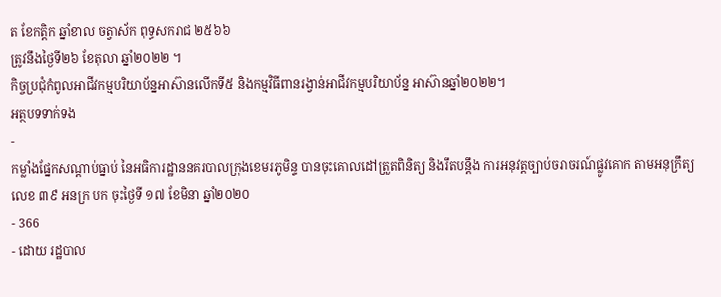ត ខែកត្តិក ឆ្នាំខាល ចត្វាស័ក ពុទ្ធសករាជ ២៥៦៦
ត្រូវនឹងថ្ងៃទី២៦ ខែតុលា ឆ្នាំ២០២២ ។
កិច្ចប្រជុំកំពូលអាជីវកម្មបរិយាប័ន្នអាស៊ានលើកទី៥ និងកម្មវិធីពានរង្វាន់អាជីវកម្មបរិយាប័ន្ន អាស៊ានឆ្នាំ២០២២។
អត្ថបទទាក់ទង
-
កម្លាំងផ្នែកសណ្តាប់ធ្នាប់ នៃអធិការដ្ឋាននគរបាលក្រុងខេមរភូមិន្ទ បានចុះគោលដៅត្រួតពិនិត្យ និងរឹតបន្តឹង ការអនុវត្តច្បាប់ចរាចរណ៍ផ្លូវគោក តាមអនុក្រឹត្យលេខ ៣៩ អនក្រ បក ចុះថ្ងៃទី ១៧ ខែមិនា ឆ្នាំ២០២០
- 366
- ដោយ រដ្ឋបាល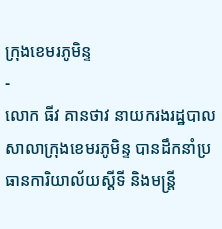ក្រុងខេមរភូមិន្ទ
-
លោក ធីវ គានថាវ នាយករងរដ្ឋបាលសាលាក្រុងខេមរភូមិន្ទ បានដឹកនាំប្រធានការិយាល័យស្ដីទី និងមន្ត្រី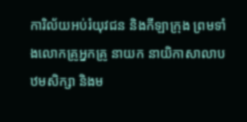ការិល័យអប់រំយុវជន និងកីឡាក្រុង ព្រមទាំងលោកគ្រូអ្នកគ្រូ នាយក នាយិកាសាលាបឋមសិក្សា និងម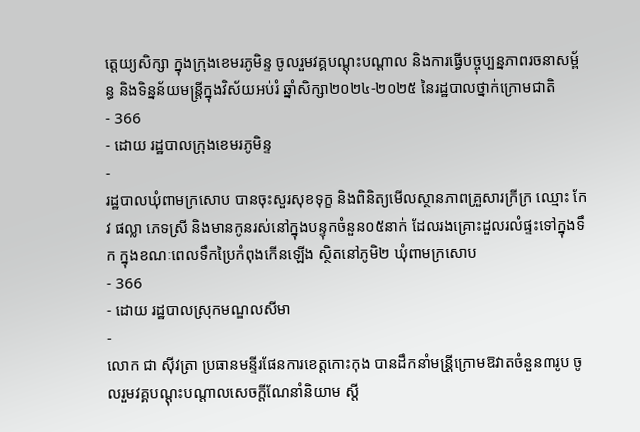ត្តេយ្យសិក្សា ក្នុងក្រុងខេមរភូមិន្ទ ចូលរួមវគ្គបណ្ដុះបណ្ដាល និងការធ្វើបច្ចុប្បន្នភាពរចនាសម្ព័ន្ធ និងទិន្នន័យមន្ត្រីក្នុងវិស័យអប់រំ ឆ្នាំសិក្សា២០២៤-២០២៥ នៃរដ្ឋបាលថ្នាក់ក្រោមជាតិ
- 366
- ដោយ រដ្ឋបាលក្រុងខេមរភូមិន្ទ
-
រដ្ឋបាលឃុំពាមក្រសោប បានចុះសួរសុខទុក្ខ និងពិនិត្យមើលស្ថានភាពគ្រួសារក្រីក្រ ឈ្មោះ កែវ ផល្លា ភេទស្រី និងមានកូនរស់នៅក្នុងបន្ទុកចំនួន០៥នាក់ ដែលរងគ្រោះដួលរលំផ្ទះទៅក្នុងទឹក ក្នុងខណៈពេលទឹកប្រៃកំពុងកើនឡើង ស្ថិតនៅភូមិ២ ឃុំពាមក្រសោប
- 366
- ដោយ រដ្ឋបាលស្រុកមណ្ឌលសីមា
-
លោក ជា សុីវត្រា ប្រធានមន្ទីរផែនការខេត្តកោះកុង បានដឹកនាំមន្រី្តក្រោមឱវាតចំនួន៣រូប ចូលរួមវគ្គបណ្តុះបណ្តាលសេចក្តីណែនាំនិយាម ស្តី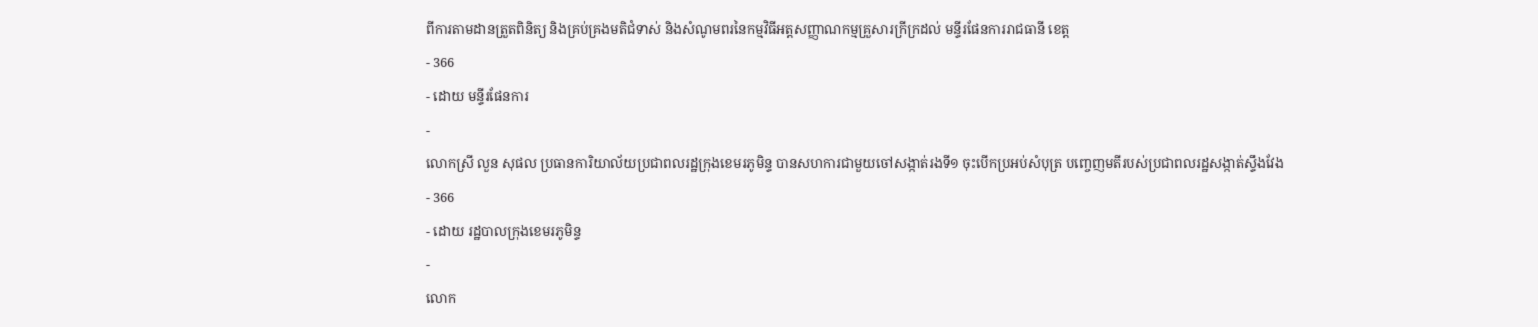ពីការតាមដានត្រួតពិនិត្យ និងគ្រប់គ្រងមតិជំទាស់ និងសំណូមពរនៃកម្មវិធីអត្តសញ្ញាណកម្មគ្រួសារក្រីក្រដល់ មន្ទីរផែនការរាជធានី ខេត្ត
- 366
- ដោយ មន្ទីរផែនការ
-
លោកស្រី លួន សុផល ប្រធានការិយាល័យប្រជាពលរដ្ឋក្រុងខេមរភូមិន្ទ បានសហការជាមួយចៅសង្កាត់រងទី១ ចុះបើកប្រអប់សំបុត្រ បញ្ចេញមតីរបស់ប្រជាពលរដ្ឋសង្កាត់ស្ទឹងវែង
- 366
- ដោយ រដ្ឋបាលក្រុងខេមរភូមិន្ទ
-
លោក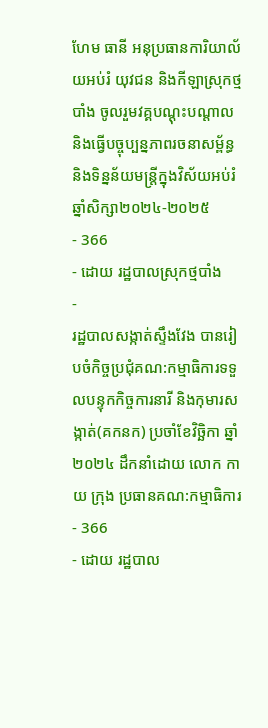ហែម ធានី អនុប្រធានការិយាល័យអប់រំ យុវជន និងកីឡាស្រុកថ្មបាំង ចូលរួមវគ្គបណ្តុះបណ្តាល និងធ្វើបច្ចុប្បន្នភាពរចនាសម្ព័ន្ធ និងទិន្នន័យមន្ត្រីក្នុងវិស័យអប់រំឆ្នាំសិក្សា២០២៤-២០២៥
- 366
- ដោយ រដ្ឋបាលស្រុកថ្មបាំង
-
រដ្ឋបាលសង្កាត់ស្ទឹងវែង បានរៀបចំកិច្ចប្រជុំគណ:កម្មាធិការទទួលបន្ទុកកិច្ចការនារី និងកុមារសង្កាត់(គកនក) ប្រចាំខែវិច្ឆិកា ឆ្នាំ ២០២៤ ដឹកនាំដោយ លោក កាយ ក្រុង ប្រធានគណ:កម្មាធិការ
- 366
- ដោយ រដ្ឋបាល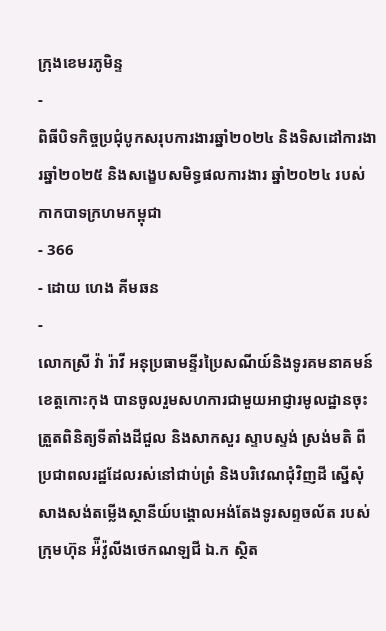ក្រុងខេមរភូមិន្ទ
-
ពិធីបិទកិច្ចប្រជុំបូកសរុបការងារឆ្នាំ២០២៤ និងទិសដៅការងារឆ្នាំ២០២៥ និងសង្ខេបសមិទ្ធផលការងារ ឆ្នាំ២០២៤ របស់កាកបាទក្រហមកម្ពុជា
- 366
- ដោយ ហេង គីមឆន
-
លោកស្រី វ៉ា រ៉ាវី អនុប្រធាមន្ទីរប្រៃសណីយ៍និងទូរគមនាគមន៍ខេត្តកោះកុង បានចូលរួមសហការជាមួយអាជ្ញារមូលដ្ឋានចុះត្រួតពិនិត្យទីតាំងដីជួល និងសាកសួរ ស្ទាបស្ទង់ ស្រង់មតិ ពីប្រជាពលរដ្ឋដែលរស់នៅជាប់ព្រំ និងបរិវេណជុំវិញដី ស្នេីសុំសាងសង់តម្លេីងស្ថានីយ៍បង្គោលអង់តែងទូរសព្ទចល័ត របស់ក្រុមហ៊ុន អ៉ីវ៉ូលីងថេកណឡជី ឯ.ក ស្ថិត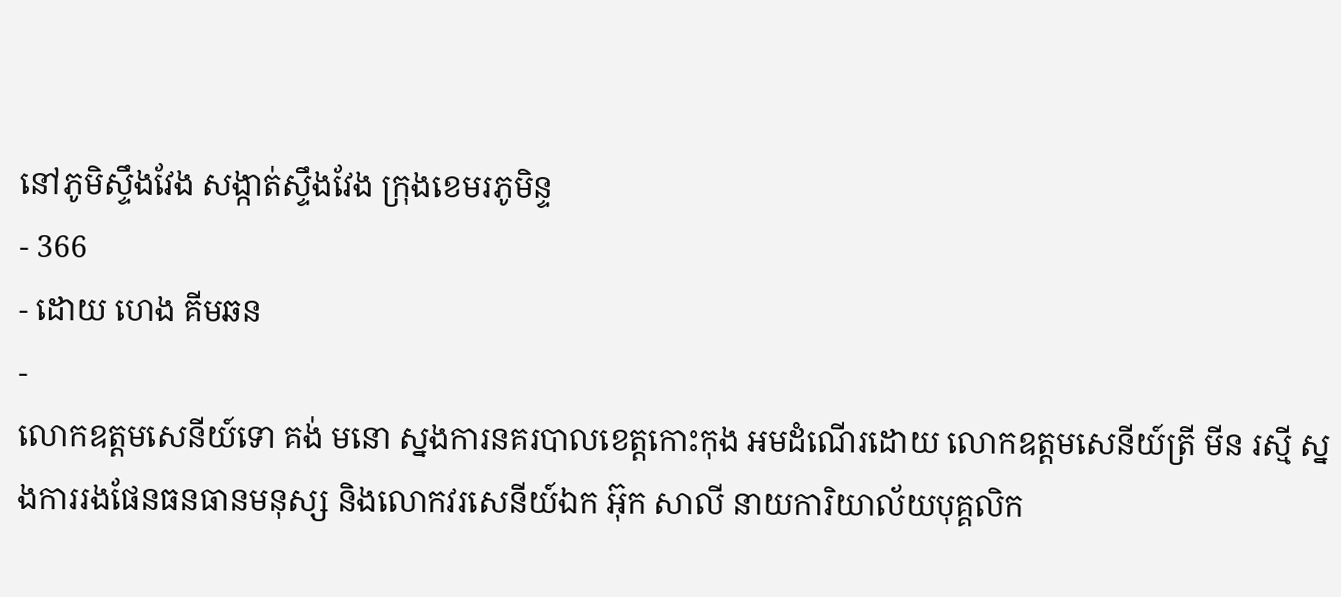នៅភូមិស្ទឹងវែង សង្កាត់ស្ទឹងវែង ក្រុងខេមរភូមិន្ទ
- 366
- ដោយ ហេង គីមឆន
-
លោកឧត្តមសេនីយ៍ទោ គង់ មនោ ស្នងការនគរបាលខេត្តកោះកុង អមដំណើរដោយ លោកឧត្ដមសេនីយ៍ត្រី មីន រស្មី ស្នងការរងផែនធនធានមនុស្ស និងលោកវរសេនីយ៍ឯក អ៊ុក សាលី នាយការិយាល័យបុគ្គលិក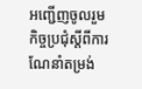អញ្ជើញចូលរួមកិច្ចប្រជុំស្តីពីការណែនាំតម្រង់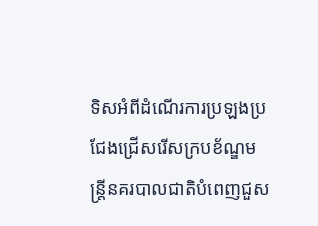ទិសអំពីដំណើរការប្រឡងប្រជែងជ្រើសរើសក្របខ័ណ្ឌមន្ត្រីនគរបាលជាតិបំពេញជួស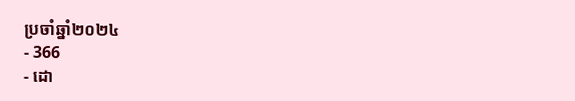ប្រចាំឆ្នាំ២០២៤
- 366
- ដោ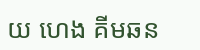យ ហេង គីមឆន